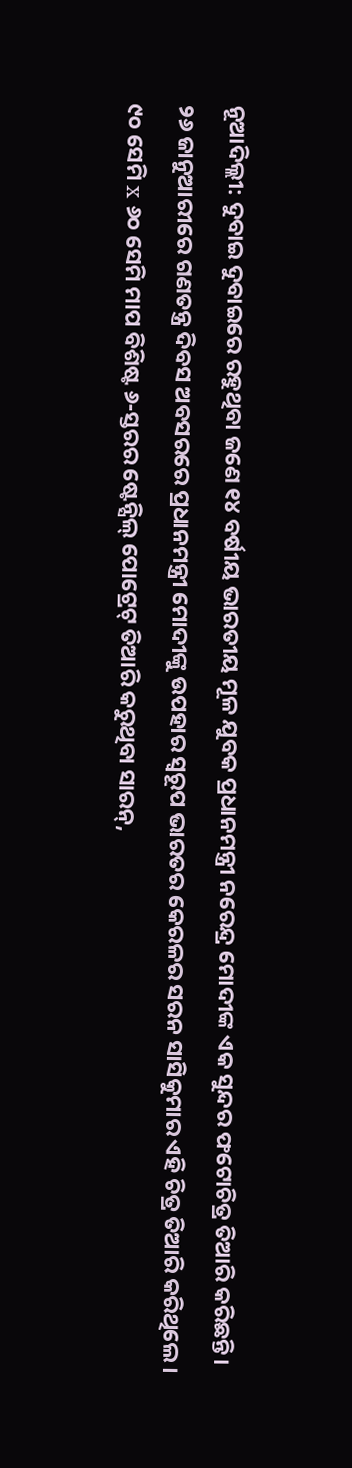ନୂଆଦିଲ୍ଲୀ: ଦୁବାଇ ଦୁବାଇରେ ରହୁଥିବା ଜଣେ ୧୪ ବର୍ଷୀୟ ଭାରତୀୟ ମୂଳ ଯୁବକ ପ୍ରଧାନମନ୍ତ୍ରୀ ନରେନ୍ଦ୍ର ମୋଦୀଙ୍କ ଏକ ସୁନ୍ଦର ଫଟୋଚିତ୍ର ତିଆରି କରିଛନ୍ତି। ୨୬ ଜାନୁଆରୀରେ ଗଣତନ୍ତ୍ର ଦିବସ ଅବସରରେ ପ୍ରଧାନମନ୍ତ୍ରୀ ମୋଦୀଙ୍କୁ ଉପହାର ସ୍ୱରୂପ ଭାରତର କେରଳର ସରନ ସାସିକୁମାର ଏହି ଚିତ୍ର ତିଆରି କରିଥିଲେ। ୯୦ ସେମି x ୬୦ ସେମି ମାପ ବିଶିଷ୍ଟ ୬-ସ୍ତରର ଷ୍ଟେନ୍ସିଲ୍ ପୋଟ୍ରେଟ୍ ତିଆରି କରୁଥିବା ସାରନ୍,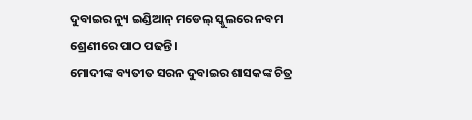ଦୁବାଇର ନ୍ୟୁ ଇଣ୍ଡିଆନ୍ ମଡେଲ୍ ସ୍କୁଲରେ ନବମ ଶ୍ରେଣୀରେ ପାଠ ପଢନ୍ତି।
ମୋଦୀଙ୍କ ବ୍ୟତୀତ ସରନ ଦୁବାଇର ଶାସକଙ୍କ ଚିତ୍ର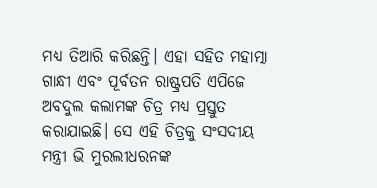ମଧ୍ୟ ତିଆରି କରିଛନ୍ତି। ଏହା ସହିତ ମହାତ୍ମା ଗାନ୍ଧୀ ଏବଂ ପୂର୍ବତନ ରାଷ୍ଟ୍ରପତି ଏପିଜେ ଅବଦୁଲ କଲାମଙ୍କ ଚିତ୍ର ମଧ୍ୟ ପ୍ରସ୍ତୁତ କରାଯାଇଛି। ସେ ଏହି ଚିତ୍ରକୁ ସଂସଦୀୟ ମନ୍ତ୍ରୀ ଭି ମୁରଲୀଧରନଙ୍କ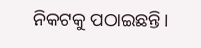ନିକଟକୁ ପଠାଇଛନ୍ତି।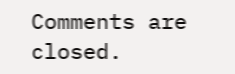Comments are closed.